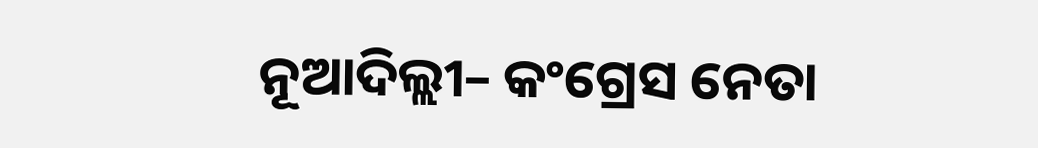ନୂଆଦିଲ୍ଲୀ– କଂଗ୍ରେସ ନେତା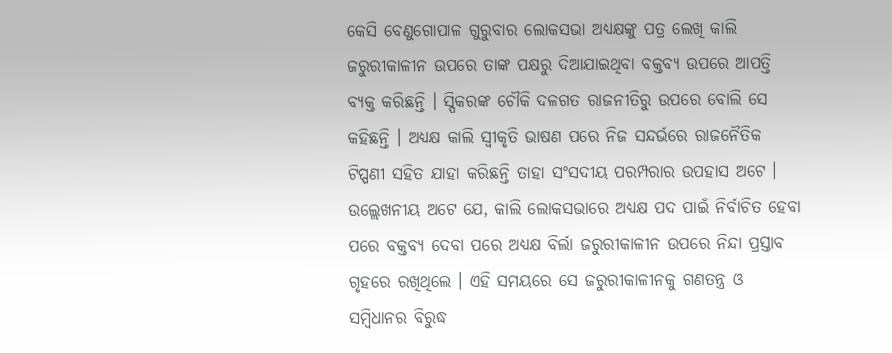କେସି ବେଣୁଗୋପାଳ ଗୁରୁବାର ଲୋକସଭା ଅଧ୍ୟକ୍ଷଙ୍କୁ ପତ୍ର ଲେଖି କାଲି ଜରୁରୀକାଳୀନ ଉପରେ ତାଙ୍କ ପକ୍ଷରୁ ଦିଆଯାଇଥିବା ବକ୍ତବ୍ୟ ଉପରେ ଆପତ୍ତି ବ୍ୟକ୍ତ କରିଛନ୍ତି । ସ୍ପିକରଙ୍କ ଚୌକି ଦଳଗତ ରାଜନୀତିରୁ ଉପରେ ବୋଲି ସେ କହିଛନ୍ତି । ଅଧ୍ୟକ୍ଷ କାଲି ସ୍ୱୀକୃତି ଭାଷଣ ପରେ ନିଜ ସନ୍ଦର୍ଭରେ ରାଜନୈତିକ ଟିପ୍ପଣୀ ସହିତ ଯାହା କରିଛନ୍ତି ତାହା ସଂସଦୀୟ ପରମ୍ପରାର ଉପହାସ ଅଟେ ।
ଉଲ୍ଲେଖନୀୟ ଅଟେ ଯେ, କାଲି ଲୋକସଭାରେ ଅଧ୍ୟକ୍ଷ ପଦ ପାଇଁ ନିର୍ବାଚିତ ହେବା ପରେ ବକ୍ତବ୍ୟ ଦେବା ପରେ ଅଧ୍ୟକ୍ଷ ବିର୍ଲା ଜରୁରୀକାଳୀନ ଉପରେ ନିନ୍ଦା ପ୍ରସ୍ତାବ ଗୃହରେ ରଖିଥିଲେ । ଏହି ସମୟରେ ସେ ଜରୁରୀକାଳୀନକୁ ଗଣତନ୍ତ୍ର ଓ ସମ୍ବିଧାନର ବିରୁଦ୍ଧ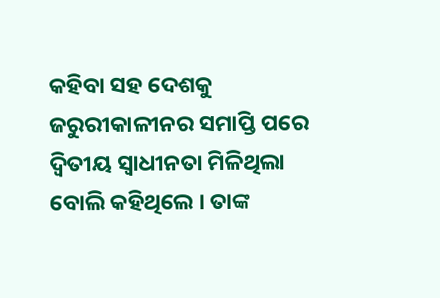କହିବା ସହ ଦେଶକୁ ଜରୁରୀକାଳୀନର ସମାପ୍ତି ପରେ ଦ୍ୱିତୀୟ ସ୍ୱାଧୀନତା ମିଳିଥିଲା ବୋଲି କହିଥିଲେ । ତାଙ୍କ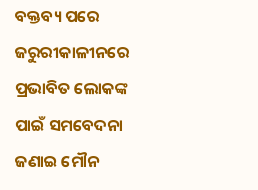ବକ୍ତବ୍ୟ ପରେ ଜରୁରୀକାଳୀନରେ ପ୍ରଭାବିତ ଲୋକଙ୍କ ପାଇଁ ସମବେଦନା ଜଣାଇ ମୌନ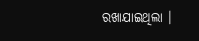ରଖାଯାଇଥିଲା ।